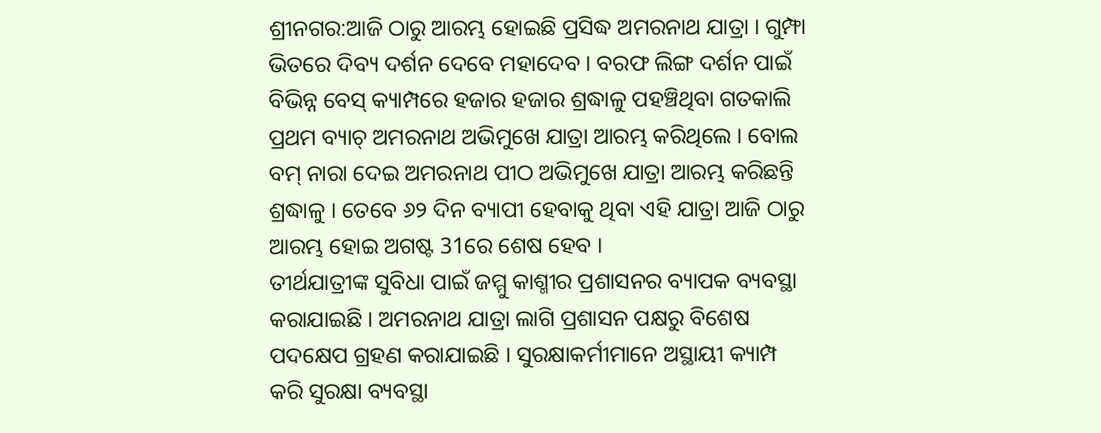ଶ୍ରୀନଗର:ଆଜି ଠାରୁ ଆରମ୍ଭ ହୋଇଛି ପ୍ରସିଦ୍ଧ ଅମରନାଥ ଯାତ୍ରା । ଗୁମ୍ଫା ଭିତରେ ଦିବ୍ୟ ଦର୍ଶନ ଦେବେ ମହାଦେବ । ବରଫ ଲିଙ୍ଗ ଦର୍ଶନ ପାଇଁ ବିଭିନ୍ନ ବେସ୍ କ୍ୟାମ୍ପରେ ହଜାର ହଜାର ଶ୍ରଦ୍ଧାଳୁ ପହଞ୍ଚିଥିବା ଗତକାଲି ପ୍ରଥମ ବ୍ୟାଚ୍ ଅମରନାଥ ଅଭିମୁଖେ ଯାତ୍ରା ଆରମ୍ଭ କରିଥିଲେ । ବୋଲ ବମ୍ ନାରା ଦେଇ ଅମରନାଥ ପୀଠ ଅଭିମୁଖେ ଯାତ୍ରା ଆରମ୍ଭ କରିଛନ୍ତି ଶ୍ରଦ୍ଧାଳୁ । ତେବେ ୬୨ ଦିନ ବ୍ୟାପୀ ହେବାକୁ ଥିବା ଏହି ଯାତ୍ରା ଆଜି ଠାରୁ ଆରମ୍ଭ ହୋଇ ଅଗଷ୍ଟ 31ରେ ଶେଷ ହେବ ।
ତୀର୍ଥଯାତ୍ରୀଙ୍କ ସୁବିଧା ପାଇଁ ଜମ୍ମୁ କାଶ୍ମୀର ପ୍ରଶାସନର ବ୍ୟାପକ ବ୍ୟବସ୍ଥା କରାଯାଇଛି । ଅମରନାଥ ଯାତ୍ରା ଲାଗି ପ୍ରଶାସନ ପକ୍ଷରୁ ବିଶେଷ ପଦକ୍ଷେପ ଗ୍ରହଣ କରାଯାଇଛି । ସୁରକ୍ଷାକର୍ମୀମାନେ ଅସ୍ଥାୟୀ କ୍ୟାମ୍ପ କରି ସୁରକ୍ଷା ବ୍ୟବସ୍ଥା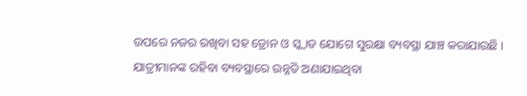ଉପରେ ନଜର ରଖିବା ସହ ଡ୍ରୋନ ଓ ସ୍କ୍ବାଡ ଯୋଗେ ସୁରକ୍ଷା ବ୍ୟବସ୍ଥା ଯାଞ୍ଚ କରାଯାଉଛି । ଯାତ୍ରୀମାନଙ୍କ ରହିବା ବ୍ୟବସ୍ଥାରେ ଉନ୍ନତି ଅଣାଯାଇଥିବା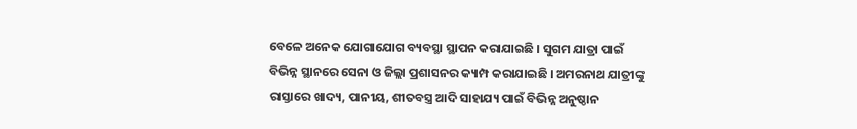ବେଳେ ଅନେକ ଯୋଗାଯୋଗ ବ୍ୟବସ୍ଥା ସ୍ଥାପନ କରାଯାଇଛି । ସୁଗମ ଯାତ୍ରା ପାଇଁ ବିଭିନ୍ନ ସ୍ଥାନରେ ସେନା ଓ ଜିଲ୍ଲା ପ୍ରଶାସନର କ୍ୟାମ୍ପ କରାଯାଇଛି । ଅମରନାଥ ଯାତ୍ରୀଙ୍କୁ ରାସ୍ତାରେ ଖାଦ୍ୟ, ପାନୀୟ, ଶୀତବସ୍ତ୍ର ଆଦି ସାହାଯ୍ୟ ପାଇଁ ବିଭିନ୍ନ ଅନୁଷ୍ଠାନ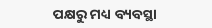ପକ୍ଷରୁ ମଧ୍ୟ ବ୍ୟବସ୍ଥା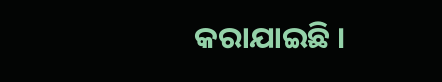କରାଯାଇଛି ।